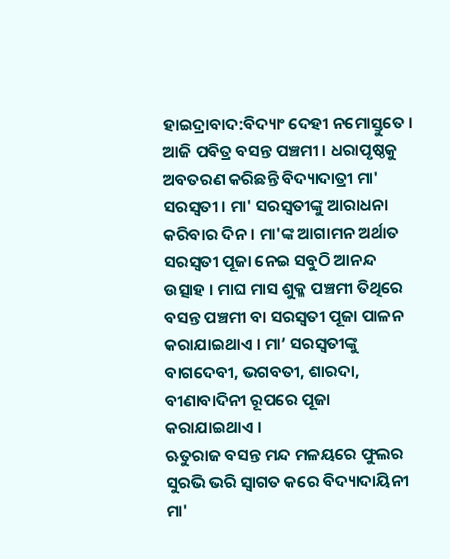ହାଇଦ୍ରାବାଦ:ବିଦ୍ୟାଂ ଦେହୀ ନମୋସ୍ତୁତେ । ଆଜି ପବିତ୍ର ବସନ୍ତ ପଞ୍ଚମୀ । ଧରାପୃଷ୍ଠକୁ ଅବତରଣ କରିଛନ୍ତି ବିଦ୍ୟାଦାତ୍ରୀ ମା' ସରସ୍ବତୀ । ମା' ସରସ୍ବତୀଙ୍କୁ ଆରାଧନା କରିବାର ଦିନ । ମା'ଙ୍କ ଆଗାମନ ଅର୍ଥାତ ସରସ୍ବତୀ ପୂଜା ନେଇ ସବୁଠି ଆନନ୍ଦ ଉତ୍ସାହ । ମାଘ ମାସ ଶୁକ୍ଳ ପଞ୍ଚମୀ ତିଥିରେ ବସନ୍ତ ପଞ୍ଚମୀ ବା ସରସ୍ୱତୀ ପୂଜା ପାଳନ କରାଯାଇଥାଏ । ମା’ ସରସ୍ବତୀଙ୍କୁ ବାଗଦେବୀ, ଭଗବତୀ, ଶାରଦା, ବୀଣାବାଦିନୀ ରୂପରେ ପୂଜା କରାଯାଇଥାଏ ।
ଋତୁରାଜ ବସନ୍ତ ମନ୍ଦ ମଳୟରେ ଫୁଲର ସୁରଭି ଭରି ସ୍ୱାଗତ କରେ ବିଦ୍ୟାଦାୟିନୀ ମା'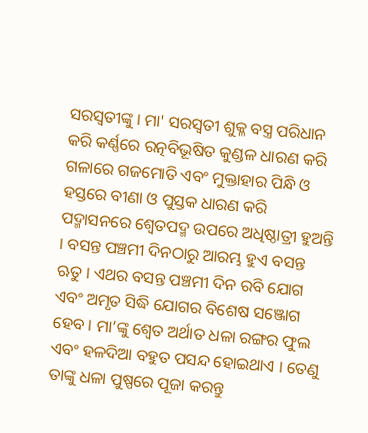ସରସ୍ବତୀଙ୍କୁ । ମା' ସରସ୍ୱତୀ ଶୁକ୍ଳ ବସ୍ତ୍ର ପରିଧାନ କରି କର୍ଣ୍ଣରେ ରତ୍ନବିଭୂଷିତ କୁଣ୍ଡଳ ଧାରଣ କରି ଗଳାରେ ଗଜମୋତି ଏବଂ ମୁକ୍ତାହାର ପିନ୍ଧି ଓ ହସ୍ତରେ ବୀଣା ଓ ପୁସ୍ତକ ଧାରଣ କରି ପଦ୍ମାସନରେ ଶ୍ୱେତପଦ୍ମ ଉପରେ ଅଧିଷ୍ଠାତ୍ରୀ ହୁଅନ୍ତି । ବସନ୍ତ ପଞ୍ଚମୀ ଦିନଠାରୁ ଆରମ୍ଭ ହୁଏ ବସନ୍ତ ଋତୁ । ଏଥର ବସନ୍ତ ପଞ୍ଚମୀ ଦିନ ରବି ଯୋଗ ଏବଂ ଅମୃତ ସିଦ୍ଧି ଯୋଗର ବିଶେଷ ସଞ୍ଜୋଗ ହେବ । ମା’ଙ୍କୁ ଶ୍ବେତ ଅର୍ଥାତ ଧଳା ରଙ୍ଗର ଫୁଲ ଏବଂ ହଳଦିଆ ବହୁତ ପସନ୍ଦ ହୋଇଥାଏ । ତେଣୁ ତାଙ୍କୁ ଧଳା ପୁଷ୍ପରେ ପୂଜା କରନ୍ତୁ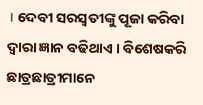। ଦେବୀ ସରସ୍ବତୀଙ୍କୁ ପୂଜା କରିବା ଦ୍ବାରା ଜ୍ଞାନ ବଢିଥାଏ । ବିଶେଷକରି ଛାତ୍ରଛାତ୍ରୀମାନେ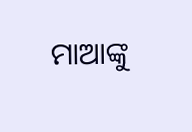ମାଆଙ୍କୁ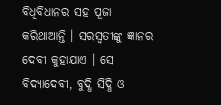ବିଧିବିଧାନର ସହ ପୂଜା କରିଥାଆନ୍ତି । ସରସ୍ବତୀଙ୍କୁ ଜ୍ଞାନର ଦେବୀ କୁହାଯାଏ । ସେ ବିଦ୍ୟାଦେବୀ, ବୁଦ୍ଧି ସିଦ୍ଧି ଓ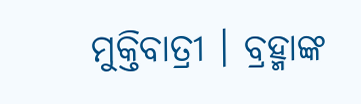ମୁକ୍ତିବାତ୍ରୀ । ବ୍ରହ୍ମାଙ୍କ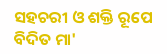ସହଚରୀ ଓ ଶକ୍ତି ରୂପେ ବିଦିତ ମା'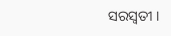ସରସ୍ବତୀ ।